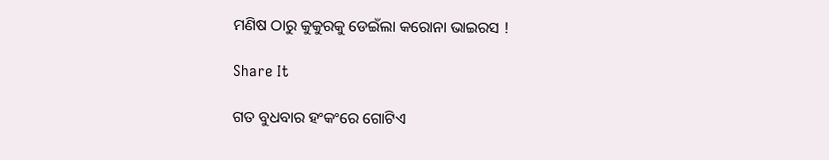ମଣିଷ ଠାରୁ କୁକୁରକୁ ଡେଇଁଲା କରୋନା ଭାଇରସ !

Share It

ଗତ ବୁଧବାର ହଂକଂରେ ଗୋଟିଏ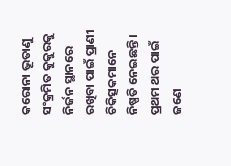କରୋନା ଭୂତାଣୁ ସଂକ୍ରମିତ କୁକୁରକୁ ନିର୍ଜନ ସ୍ଥାନରେ ରଖିବା ପାଇଁ ପ୍ରାଣୀ ଚିକିତ୍ସକମାନେ ନିଷ୍ପତି ନେଇଛନ୍ତି । ପ୍ରଥମ ଥର ପାଇଁ ଜଣେ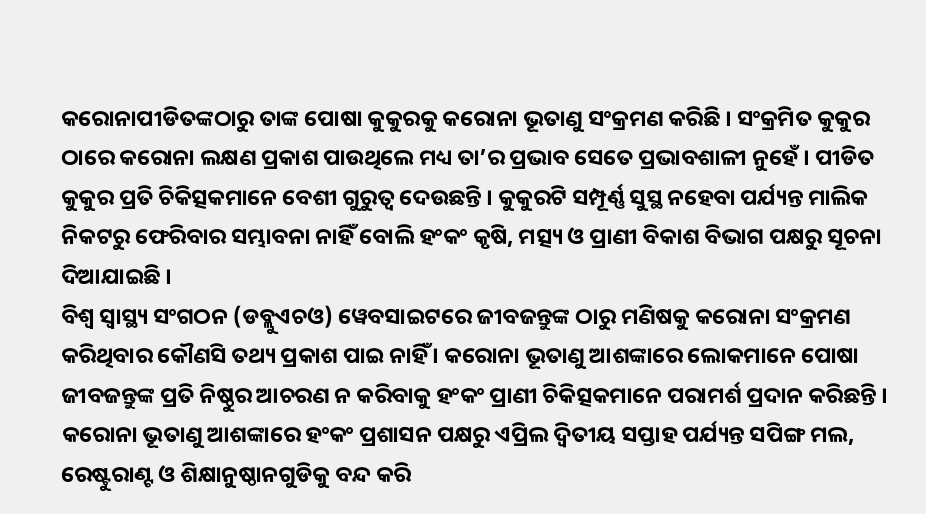କରୋନାପୀଡିତଙ୍କଠାରୁ ତାଙ୍କ ପୋଷା କୁକୁରକୁ କରୋନା ଭୂତାଣୁ ସଂକ୍ରମଣ କରିଛି । ସଂକ୍ରମିତ କୁକୁର ଠାରେ କରୋନା ଲକ୍ଷଣ ପ୍ରକାଶ ପାଉଥିଲେ ମଧ୍ୟ ତା’ର ପ୍ରଭାବ ସେତେ ପ୍ରଭାବଶାଳୀ ନୁହେଁ । ପୀଡିତ କୁକୁର ପ୍ରତି ଚିକିତ୍ସକମାନେ ବେଶୀ ଗୁରୁତ୍ୱ ଦେଉଛନ୍ତି । କୁକୁରଟି ସମ୍ପୂର୍ଣ୍ଣ ସୁସ୍ଥ ନହେବା ପର୍ଯ୍ୟନ୍ତ ମାଲିକ ନିକଟରୁ ଫେରିବାର ସମ୍ଭାବନା ନାହିଁ ବୋଲି ହଂକଂ କୃଷି, ମତ୍ସ୍ୟ ଓ ପ୍ରାଣୀ ବିକାଶ ବିଭାଗ ପକ୍ଷରୁ ସୂଚନା ଦିଆଯାଇଛି ।
ବିଶ୍ୱ ସ୍ୱାସ୍ଥ୍ୟ ସଂଗଠନ (ଡବ୍ଲୁଏଚଓ) ୱେବସାଇଟରେ ଜୀବଜନ୍ତୁଙ୍କ ଠାରୁ ମଣିଷକୁ କରୋନା ସଂକ୍ରମଣ କରିଥିବାର କୌଣସି ତଥ୍ୟ ପ୍ରକାଶ ପାଇ ନାହିଁ । କରୋନା ଭୂତାଣୁ ଆଶଙ୍କାରେ ଲୋକମାନେ ପୋଷା ଜୀବଜନ୍ତୁଙ୍କ ପ୍ରତି ନିଷ୍ଠୁର ଆଚରଣ ନ କରିବାକୁ ହଂକଂ ପ୍ରାଣୀ ଚିକିତ୍ସକମାନେ ପରାମର୍ଶ ପ୍ରଦାନ କରିଛନ୍ତି । କରୋନା ଭୂତାଣୁ ଆଶଙ୍କାରେ ହଂକଂ ପ୍ରଶାସନ ପକ୍ଷରୁ ଏପ୍ରିଲ ଦ୍ୱିତୀୟ ସପ୍ତାହ ପର୍ଯ୍ୟନ୍ତ ସପିଙ୍ଗ ମଲ, ରେଷ୍ଟୁରାଣ୍ଟ ଓ ଶିକ୍ଷାନୁଷ୍ଠାନଗୁଡିକୁ ବନ୍ଦ କରି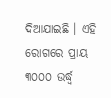ଦିଆଯାଇଛି । ଏହି ରୋଗରେ ପ୍ରାୟ ୩୦୦୦ ଉର୍ଦ୍ଧ୍ୱ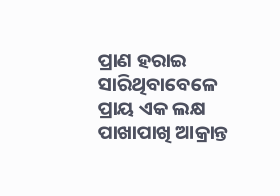ପ୍ରାଣ ହରାଇ ସାରିଥିବାବେଳେ ପ୍ରାୟ ଏକ ଲକ୍ଷ ପାଖାପାଖି ଆକ୍ରାନ୍ତ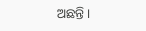ଅଛନ୍ତି ।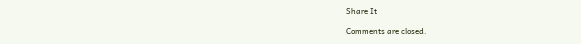Share It

Comments are closed.